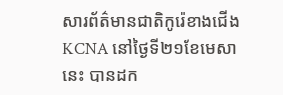សារព័ត៌មានជាតិកូរ៉េខាងជើងKCNA នៅថ្ងៃទី២១ខែមេសានេះ បានដក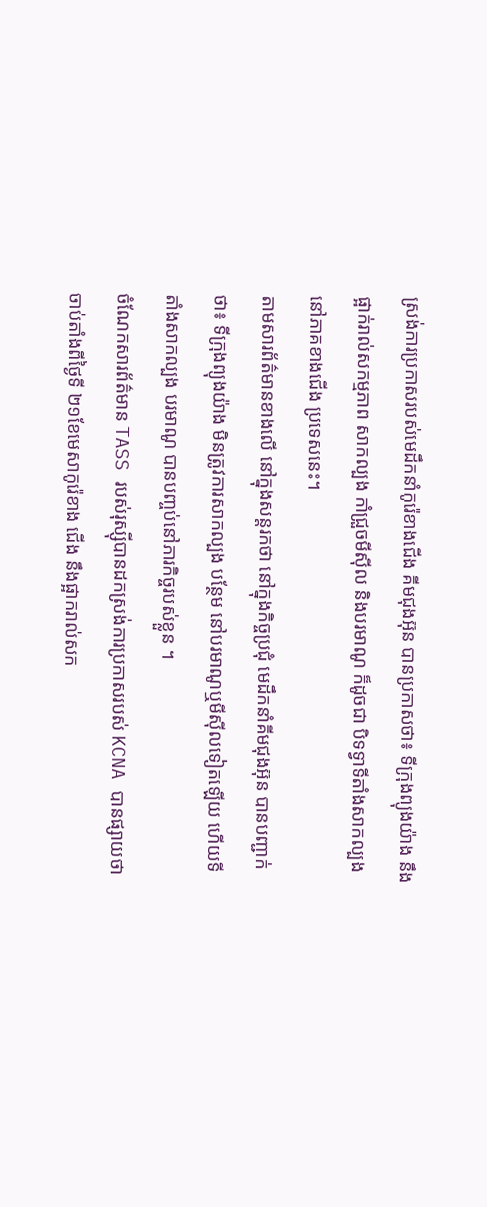ស្រង់ការប្រកាសរបស់មេដឹកនាំកូរ៉េខាងជើង គីមជុងអ៊ុន បានប្រកាសថា៖ ទីក្រុងព្យុងយ៉ាង នឹងផ្អាក់រាល់សកម្មភាព សាកល្បង កាំជ្រួចមីស៊ីល និងបរមាណូ ក៏ដូចជា បិទទ្វាទីតាំងសាកល្បងនៅភាគខាងជើង ប្រទេសនេះ។
តាមសារព័ត៌មានខាងលើ នៅក្នុងសន្តរកថា នៅក្នុងកិច្ចប្រជុំ មេដឹកនាំគីមជុងអ៊ុន បានបញ្ជាក់ថា៖ ទីក្រុងព្យុងយ៉ាង មិនត្រូវការសាកល្បង បន្ថែម នៅបរមាណូឬមីស៊ីលទៀតឡើយ ហើយទីតាំងសាកល្បង បរមាណូ បានបញ្ចប់នៅភារកិច្ចរបស់ខ្លួន ។
ចំណែកសារព័ត៌មាន TASS របស់រុស្ស៊ីបានដកស្រង់ការប្រកាសរបស់ KCNA បានផ្សាយថា ចាប់តាំងពីថ្ងៃទី ២១ខែមេសាកូរ៉េខាង ជើង នឹងផ្អាករាល់សក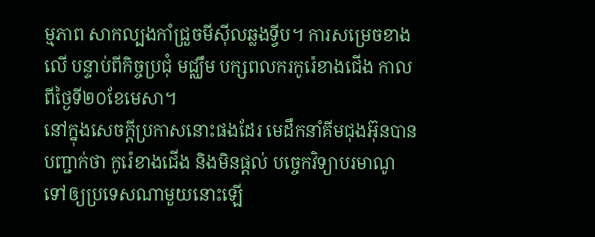ម្មភាព សាកល្បងកាំជ្រួចមីស៊ីលឆ្លងទ្វីប។ ការសម្រេចខាងលើ បន្ទាប់ពីកិច្ចប្រជុំ មជ្ឈឹម បក្សពលករកូរ៉េខាងជើង កាលពីថ្ងៃទី២០ខែមេសា។
នៅក្នុងសេចក្តីប្រកាសនោះផងដែរ មេដឹកនាំគីមជុងអ៊ុនបានបញ្ជាក់ថា កូរ៉េខាងជើង និងមិនផ្តល់ បច្ចេកវិទ្យាបរមាណូទៅឲ្យប្រទេសណាមួយនោះឡើ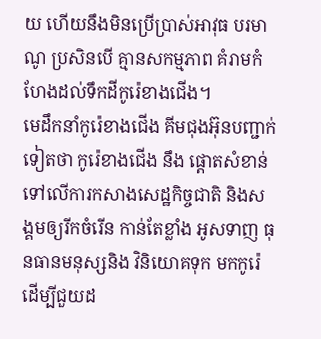យ ហើយនឹងមិនប្រើប្រាស់អាវុធ បរមាណូ ប្រសិនបើ គ្មានសកម្មភាព គំរាមកំហែងដល់ទឹកដីកូរ៉េខាងជើង។
មេដឹកនាំកូរ៉េខាងជើង គីមជុងអ៊ុនបញ្ជាក់ទៀតថា កូរ៉េខាងជើង នឹង ផ្តោតសំខាន់ទៅលើការកសាងសេដ្ឋកិច្ចជាតិ និងសង្គមឲ្យរីកចំរើន កាន់តែខ្លាំង អូសទាញ ធុនធានមនុស្សនិង វិនិយោគទុក មកកូរ៉េដើម្បីជួយដ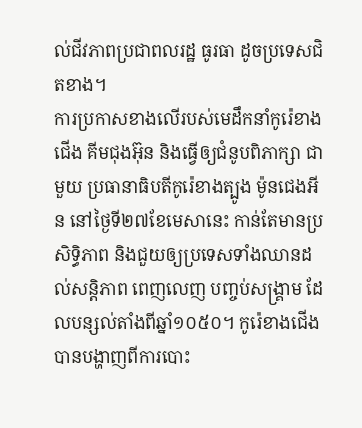ល់ជីវភាពប្រជាពលរដ្ឋ ធូរធា ដូចប្រទេសជិតខាង។
ការប្រកាសខាងលើរបស់មេដឹកនាំកូរ៉េខាងជើង គីមជុងអ៊ុន និងធ្វើឲ្យជំនូបពិភាក្សា ជាមួយ ប្រធានាធិបតីកូរ៉េខាងត្បូង ម៉ូនជេងអីន នៅថ្ងៃទី២៧ខែមេសានេះ កាន់តែមានប្រសិទ្ធិភាព និងជួយឲ្យប្រទេសទាំងឈានដល់សន្តិភាព ពេញលេញ បញ្ចប់សង្គ្រាម ដែលបន្សល់តាំងពីឆ្នាំ១០៥០។ កូរ៉េខាងជើង បានបង្ហាញពីការបោះ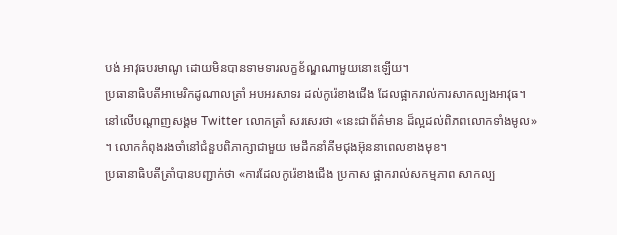បង់ អាវុធបរមាណូ ដោយមិនបានទាមទារលក្ខខ័ណ្ឌណាមួយនោះឡើយ។
ប្រធានាធិបតីអាមេរិកដូណាលត្រាំ អបអរសាទរ ដល់កូរ៉េខាងជើង ដែលផ្អាករាល់ការសាកល្បងអាវុធ។ នៅលើបណ្តាញសង្គម Twitter លោកត្រាំ សរសេរថា «នេះជាព័ត៌មាន ដ៏ល្អដល់ពិភពលោកទាំងមូល» ។ លោកកំពុងរងចាំនៅជំនួបពិភាក្សាជាមួយ មេដឹកនាំគីមជុងអ៊ុននាពេលខាងមុខ។
ប្រធានាធិបតីត្រាំបានបញ្ជាក់ថា «ការដែលកូរ៉េខាងជើង ប្រកាស ផ្អាករាល់សកម្មភាព សាកល្ប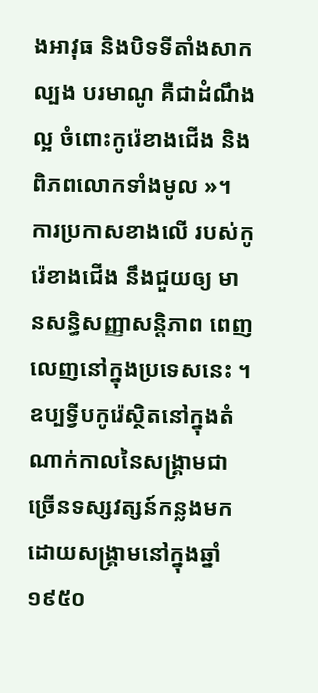ងអាវុធ និងបិទទីតាំងសាកល្បង បរមាណូ គឺជាដំណឹងល្អ ចំពោះកូរ៉េខាងជើង និងពិភពលោកទាំងមូល »។
ការប្រកាសខាងលើ របស់កូរ៉េខាងជើង នឹងជួយឲ្យ មានសន្ធិសញ្ញាសន្តិភាព ពេញលេញនៅក្នុងប្រទេសនេះ ។ឧប្បទ្វីបកូរ៉េស្ថិតនៅក្នុងតំណាក់កាលនៃសង្គ្រាមជាច្រើនទស្សវត្សន៍កន្លងមក ដោយសង្គ្រាមនៅក្នុងឆ្នាំ១៩៥០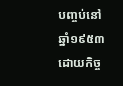បញ្ចប់នៅឆ្នាំ១៩៥៣ដោយកិច្ច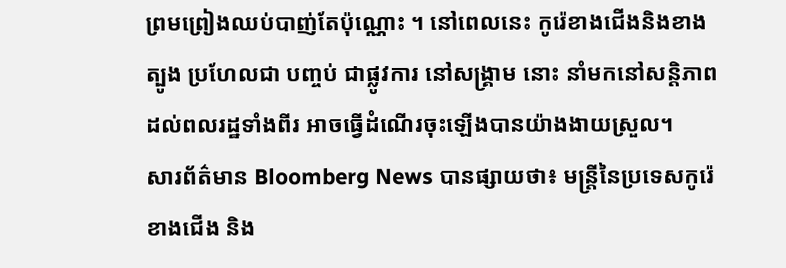ព្រមព្រៀងឈប់បាញ់តែប៉ុណ្ណោះ ។ នៅពេលនេះ កូរ៉េខាងជើងនិងខាងត្បូង ប្រហែលជា បញ្ចប់ ជាផ្លូវការ នៅសង្គ្រាម នោះ នាំមកនៅសន្តិភាព ដល់ពលរដ្ឋទាំងពីរ អាចធ្វើដំណើរចុះឡើងបានយ៉ាងងាយស្រួល។
សារព័ត៌មាន Bloomberg News បានផ្សាយថា៖ មន្ត្រីនៃប្រទេសកូរ៉េខាងជើង និង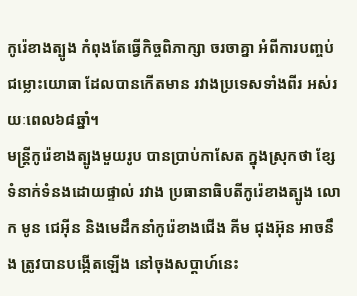កូរ៉េខាងត្បូង កំពុងតែធ្វើកិច្ចពិភាក្សា ចរចាគ្នា អំពីការបញ្ចប់ជម្លោះយោធា ដែលបានកើតមាន រវាងប្រទេសទាំងពីរ អស់រយៈពេល៦៨ឆ្នាំ។
មន្ត្រីកូរ៉េខាងត្បូងមួយរូប បានប្រាប់កាសែត ក្នុងស្រុកថា ខ្សែទំនាក់ទំនងដោយផ្ទាល់ រវាង ប្រធានាធិបតីកូរ៉េខាងត្បូង លោក មូន ជេអ៊ីន និងមេដឹកនាំកូរ៉េខាងជើង គីម ជុងអ៊ុន អាចនឹង ត្រូវបានបង្កើតឡើង នៅចុងសប្ដាហ៍នេះ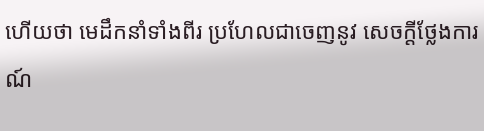ហើយថា មេដឹកនាំទាំងពីរ ប្រហែលជាចេញនូវ សេចក្តីថ្លែងការណ៍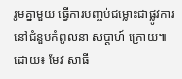រូមគ្នាមួយ ធ្វើការបញ្ចប់ជម្លោះជាផ្លូវការ នៅជំនួបកំពូលនា សប្ដាហ៍ ក្រោយ៕
ដោយ៖ មែវ សាធី